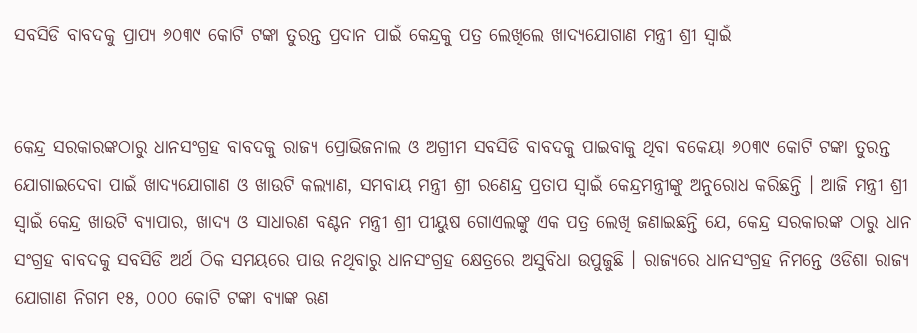ସବସିଡି ବାବଦକୁ ପ୍ରାପ୍ୟ ୬୦୩୯ କୋଟି ଟଙ୍କା ତୁରନ୍ତ ପ୍ରଦାନ ପାଇଁ କେନ୍ଦ୍ରକୁ ପତ୍ର ଲେଖିଲେ ଖାଦ୍ୟଯୋଗାଣ ମନ୍ତ୍ରୀ ଶ୍ରୀ ସ୍ୱାଇଁ


କେନ୍ଦ୍ର ସରକାରଙ୍କଠାରୁ ଧାନସଂଗ୍ରହ ବାବଦକୁ ରାଜ୍ୟ ପ୍ରୋଭିଜନାଲ ଓ ଅଗ୍ରୀମ ସବସିଡି ବାବଦକୁ ପାଇବାକୁ ଥିବା ବକେୟା ୬୦୩୯ କୋଟି ଟଙ୍କା ତୁରନ୍ତ ଯୋଗାଇଦେବା ପାଇଁ ଖାଦ୍ୟଯୋଗାଣ ଓ ଖାଉଟି କଲ୍ୟାଣ, ସମବାୟ ମନ୍ତ୍ରୀ ଶ୍ରୀ ରଣେନ୍ଦ୍ର ପ୍ରତାପ ସ୍ୱାଇଁ କେନ୍ଦ୍ରମନ୍ତ୍ରୀଙ୍କୁ ଅନୁରୋଧ କରିଛନ୍ତି । ଆଜି ମନ୍ତ୍ରୀ ଶ୍ରୀ ସ୍ୱାଇଁ କେନ୍ଦ୍ର ଖାଉଟି ବ୍ୟାପାର, ଖାଦ୍ୟ ଓ ସାଧାରଣ ବଣ୍ଟନ ମନ୍ତ୍ରୀ ଶ୍ରୀ ପୀୟୁଷ ଗୋଏଲଙ୍କୁ ଏକ ପତ୍ର ଲେଖି ଜଣାଇଛନ୍ତି ଯେ, କେନ୍ଦ୍ର ସରକାରଙ୍କ ଠାରୁ ଧାନ ସଂଗ୍ରହ ବାବଦକୁ ସବସିଡି ଅର୍ଥ ଠିକ ସମୟରେ ପାଉ ନଥିବାରୁ ଧାନସଂଗ୍ରହ କ୍ଷେତ୍ରରେ ଅସୁବିଧା ଉପୁଜୁଛି । ରାଜ୍ୟରେ ଧାନସଂଗ୍ରହ ନିମନ୍ତେ ଓଡିଶା ରାଜ୍ୟ ଯୋଗାଣ ନିଗମ ୧୫, ୦୦୦ କୋଟି ଟଙ୍କା ବ୍ୟାଙ୍କ ଋଣ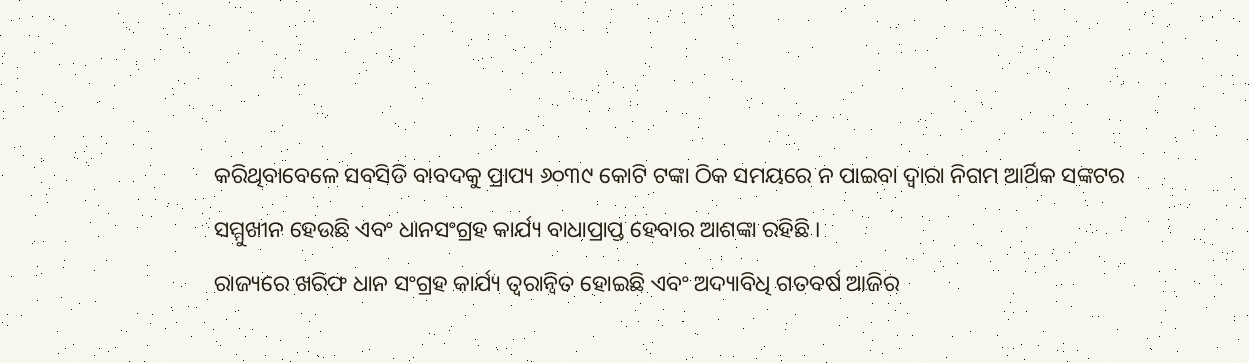କରିଥିବାବେଳେ ସବସିଡି ବାବଦକୁ ପ୍ରାପ୍ୟ ୬୦୩୯ କୋଟି ଟଙ୍କା ଠିକ ସମୟରେ ନ ପାଇବା ଦ୍ୱାରା ନିଗମ ଆର୍ଥିକ ସଙ୍କଟର ସମ୍ମୁଖୀନ ହେଉଛି ଏବଂ ଧାନସଂଗ୍ରହ କାର୍ଯ୍ୟ ବାଧାପ୍ରାପ୍ତ ହେବାର ଆଶଙ୍କା ରହିଛି ।
ରାଜ୍ୟରେ ଖରିଫ ଧାନ ସଂଗ୍ରହ କାର୍ଯ୍ୟ ତ୍ୱରାନ୍ୱିତ ହୋଇଛି ଏବଂ ଅଦ୍ୟାବିଧି ଗତବର୍ଷ ଆଜିର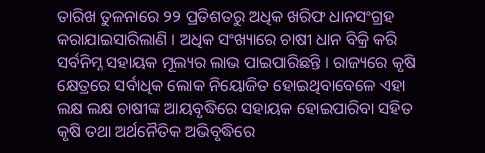ତାରିଖ ତୁଳନାରେ ୨୨ ପ୍ରତିଶତରୁ ଅଧିକ ଖରିଫ ଧାନସଂଗ୍ରହ କରାଯାଇସାରିଲାଣି । ଅଧିକ ସଂଖ୍ୟାରେ ଚାଷୀ ଧାନ ବିକ୍ରି କରି ସର୍ବନିମ୍ନ ସହାୟକ ମୂଲ୍ୟର ଲାଭ ପାଇପାରିଛନ୍ତି । ରାଜ୍ୟରେ କୃଷି କ୍ଷେତ୍ରରେ ସର୍ବାଧିକ ଲୋକ ନିୟୋଜିତ ହୋଇଥିବାବେଳେ ଏହା ଲକ୍ଷ ଲକ୍ଷ ଚାଷୀଙ୍କ ଆୟବୃଦ୍ଧିରେ ସହାୟକ ହୋଇପାରିବା ସହିତ କୃଷି ତଥା ଅର୍ଥନୈତିକ ଅଭିବୃଦ୍ଧିରେ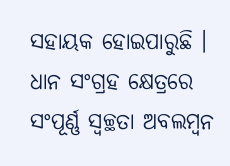ସହାୟକ ହୋଇପାରୁଛି । ଧାନ ସଂଗ୍ରହ କ୍ଷେତ୍ରରେ ସଂପୂର୍ଣ୍ଣ ସ୍ୱଚ୍ଛତା ଅବଲମ୍ବନ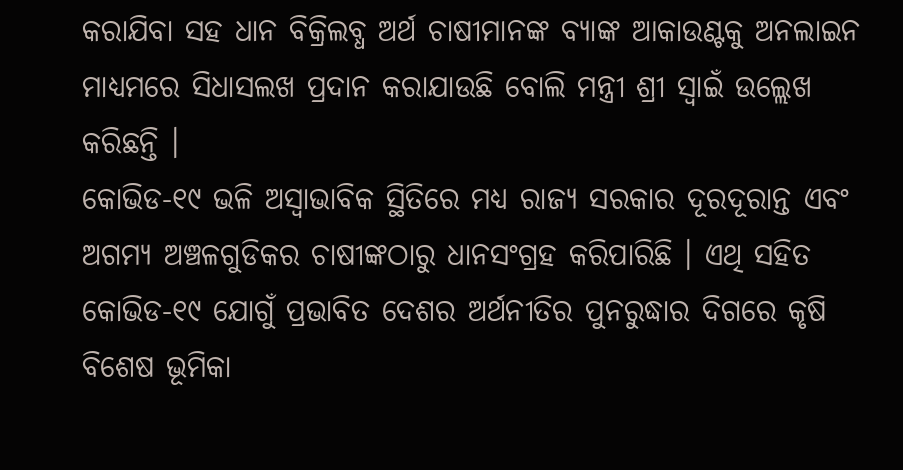କରାଯିବା ସହ ଧାନ ବିକ୍ରିଲବ୍ଧ ଅର୍ଥ ଚାଷୀମାନଙ୍କ ବ୍ୟାଙ୍କ ଆକାଉଣ୍ଟକୁ ଅନଲାଇନ ମାଧ୍ୟମରେ ସିଧାସଲଖ ପ୍ରଦାନ କରାଯାଉଛି ବୋଲି ମନ୍ତ୍ରୀ ଶ୍ରୀ ସ୍ୱାଇଁ ଉଲ୍ଲେଖ କରିଛନ୍ତି ।
କୋଭିଡ-୧୯ ଭଳି ଅସ୍ୱାଭାବିକ ସ୍ଥିତିରେ ମଧ୍ୟ ରାଜ୍ୟ ସରକାର ଦୂରଦୂରାନ୍ତ ଏବଂ ଅଗମ୍ୟ ଅଞ୍ଚଳଗୁଡିକର ଚାଷୀଙ୍କଠାରୁ ଧାନସଂଗ୍ରହ କରିପାରିଛି । ଏଥି ସହିତ କୋଭିଡ-୧୯ ଯୋଗୁଁ ପ୍ରଭାବିତ ଦେଶର ଅର୍ଥନୀତିର ପୁନରୁଦ୍ଧାର ଦିଗରେ କୃଷି ବିଶେଷ ଭୂମିକା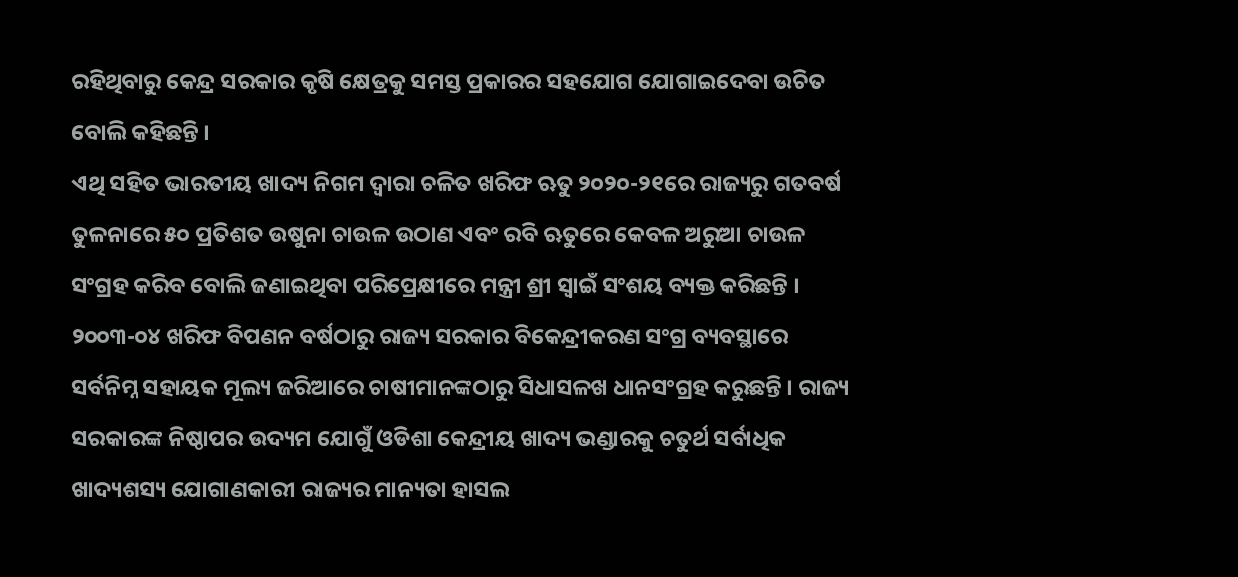ରହିଥିବାରୁ କେନ୍ଦ୍ର ସରକାର କୃଷି କ୍ଷେତ୍ରକୁ ସମସ୍ତ ପ୍ରକାରର ସହଯୋଗ ଯୋଗାଇଦେବା ଉଚିତ ବୋଲି କହିଛନ୍ତି ।
ଏଥି ସହିତ ଭାରତୀୟ ଖାଦ୍ୟ ନିଗମ ଦ୍ୱାରା ଚଳିତ ଖରିଫ ଋତୁ ୨୦୨୦-୨୧ରେ ରାଜ୍ୟରୁ ଗତବର୍ଷ ତୁଳନାରେ ୫୦ ପ୍ରତିଶତ ଉଷୁନା ଚାଉଳ ଉଠାଣ ଏବଂ ରବି ଋତୁରେ କେବଳ ଅରୁଆ ଚାଉଳ ସଂଗ୍ରହ କରିବ ବୋଲି ଜଣାଇଥିବା ପରିପ୍ରେକ୍ଷୀରେ ମନ୍ତ୍ରୀ ଶ୍ରୀ ସ୍ୱାଇଁ ସଂଶୟ ବ୍ୟକ୍ତ କରିଛନ୍ତି ।
୨୦୦୩-୦୪ ଖରିଫ ବିପଣନ ବର୍ଷଠାରୁ ରାଜ୍ୟ ସରକାର ବିକେନ୍ଦ୍ରୀକରଣ ସଂଗ୍ର ବ୍ୟବସ୍ଥାରେ ସର୍ବନିମ୍ନ ସହାୟକ ମୂଲ୍ୟ ଜରିଆରେ ଚାଷୀମାନଙ୍କଠାରୁ ସିଧାସଳଖ ଧାନସଂଗ୍ରହ କରୁଛନ୍ତି । ରାଜ୍ୟ ସରକାରଙ୍କ ନିଷ୍ଠାପର ଉଦ୍ୟମ ଯୋଗୁଁ ଓଡିଶା କେନ୍ଦ୍ରୀୟ ଖାଦ୍ୟ ଭଣ୍ଡାରକୁ ଚତୁର୍ଥ ସର୍ବାଧିକ ଖାଦ୍ୟଶସ୍ୟ ଯୋଗାଣକାରୀ ରାଜ୍ୟର ମାନ୍ୟତା ହାସଲ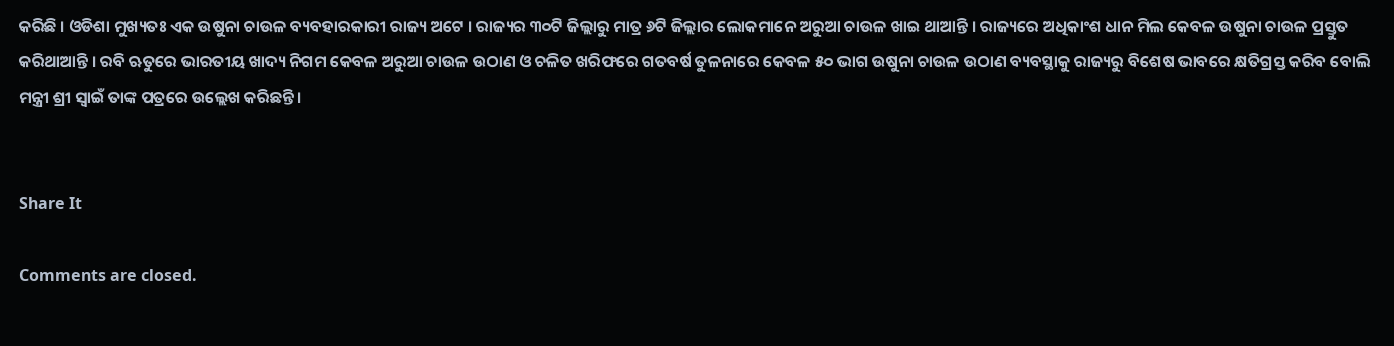କରିଛି । ଓଡିଶା ମୁଖ୍ୟତଃ ଏକ ଉଷୁନା ଚାଉଳ ବ୍ୟବହାରକାରୀ ରାଜ୍ୟ ଅଟେ । ରାଜ୍ୟର ୩୦ଟି ଜିଲ୍ଲାରୁ ମାତ୍ର ୬ଟି ଜିଲ୍ଲାର ଲୋକମାନେ ଅରୁଆ ଚାଉଳ ଖାଇ ଥାଆନ୍ତି । ରାଜ୍ୟରେ ଅଧିକାଂଶ ଧାନ ମିଲ କେବଳ ଉଷୁନା ଚାଉଳ ପ୍ରସ୍ତୁତ କରିଥାଆନ୍ତି । ରବି ଋତୁରେ ଭାରତୀୟ ଖାଦ୍ୟ ନିଗମ କେବଳ ଅରୁଆ ଚାଉଳ ଉଠାଣ ଓ ଚଳିତ ଖରିଫରେ ଗତବର୍ଷ ତୁଳନାରେ କେବଳ ୫୦ ଭାଗ ଉଷୁନା ଚାଉଳ ଉଠାଣ ବ୍ୟବସ୍ଥାକୁ ରାଜ୍ୟରୁ ବିଶେଷ ଭାବରେ କ୍ଷତିଗ୍ରସ୍ତ କରିବ ବୋଲି ମନ୍ତ୍ରୀ ଶ୍ରୀ ସ୍ୱାଇଁ ତାଙ୍କ ପତ୍ରରେ ଉଲ୍ଲେଖ କରିଛନ୍ତି ।


Share It

Comments are closed.